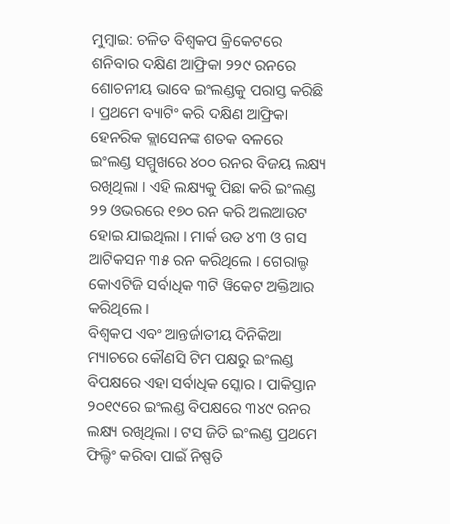ମୁମ୍ବାଇ: ଚଳିତ ବିଶ୍ୱକପ କ୍ରିକେଟରେ ଶନିବାର ଦକ୍ଷିଣ ଆଫ୍ରିକା ୨୨୯ ରନରେ ଶୋଚନୀୟ ଭାବେ ଇଂଲଣ୍ଡକୁ ପରାସ୍ତ କରିଛି । ପ୍ରଥମେ ବ୍ୟାଟିଂ କରି ଦକ୍ଷିଣ ଆଫ୍ରିକା ହେନରିକ କ୍ଲାସେନଙ୍କ ଶତକ ବଳରେ ଇଂଲଣ୍ଡ ସମ୍ମୁଖରେ ୪୦୦ ରନର ବିଜୟ ଲକ୍ଷ୍ୟ ରଖିଥିଲା । ଏହି ଲକ୍ଷ୍ୟକୁ ପିଛା କରି ଇଂଲଣ୍ଡ ୨୨ ଓଭରରେ ୧୭୦ ରନ କରି ଅଲଆଉଟ ହୋଇ ଯାଇଥିଲା । ମାର୍କ ଉଡ ୪୩ ଓ ଗସ ଆଟିକସନ ୩୫ ରନ କରିଥିଲେ । ଗେରାଲ୍ଡ କୋଏଟିଜି ସର୍ବାଧିକ ୩ଟି ୱିକେଟ ଅକ୍ତିଆର କରିଥିଲେ ।
ବିଶ୍ୱକପ ଏବଂ ଆନ୍ତର୍ଜାତୀୟ ଦିନିକିଆ ମ୍ୟାଚରେ କୌଣସି ଟିମ ପକ୍ଷରୁ ଇଂଲଣ୍ଡ ବିପକ୍ଷରେ ଏହା ସର୍ବାଧିକ ସ୍କୋର । ପାକିସ୍ତାନ ୨୦୧୯ରେ ଇଂଲଣ୍ଡ ବିପକ୍ଷରେ ୩୪୯ ରନର ଲକ୍ଷ୍ୟ ରଖିଥିଲା । ଟସ ଜିତି ଇଂଲଣ୍ଡ ପ୍ରଥମେ ଫିଲ୍ଡିଂ କରିବା ପାଇଁ ନିଷ୍ପତି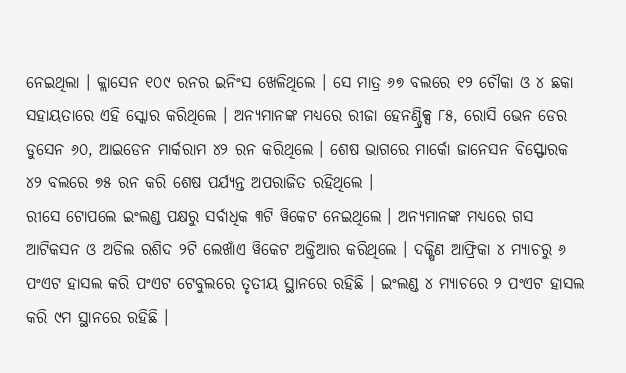ନେଇଥିଲା । କ୍ଲାସେନ ୧୦୯ ରନର ଇନିଂସ ଖେଳିଥିଲେ । ସେ ମାତ୍ର ୬୭ ବଲରେ ୧୨ ଚୌକା ଓ ୪ ଛକା ସହାୟତାରେ ଏହି ସ୍କୋର କରିଥିଲେ । ଅନ୍ୟମାନଙ୍କ ମଧ୍ୟରେ ରୀଜା ହେନଣ୍ଡ୍ରିକ୍ସ ୮୫, ରୋସି ଭେନ ଡେର ଡୁସେନ ୬୦, ଆଇଡେନ ମାର୍କରାମ ୪୨ ରନ କରିଥିଲେ । ଶେଷ ଭାଗରେ ମାର୍କୋ ଜାନେସନ ବିସ୍ଫୋରକ ୪୨ ବଲରେ ୭୫ ରନ କରି ଶେଷ ପର୍ଯ୍ୟନ୍ତ ଅପରାଜିତ ରହିଥିଲେ ।
ରୀସେ ଟୋପଲେ ଇଂଲଣ୍ଡ ପକ୍ଷରୁ ସର୍ବାଧିକ ୩ଟି ୱିକେଟ ନେଇଥିଲେ । ଅନ୍ୟମାନଙ୍କ ମଧ୍ୟରେ ଗସ ଆଟିକସନ ଓ ଅଡିଲ ରଶିଦ ୨ଟି ଲେଖାଁଏ ୱିକେଟ ଅକ୍ତିଆର କରିଥିଲେ । ଦକ୍ଷିଣ ଆଫ୍ରିକା ୪ ମ୍ୟାଚରୁ ୬ ପଂଏଟ ହାସଲ କରି ପଂଏଟ ଟେବୁଲରେ ତୃତୀୟ ସ୍ଥାନରେ ରହିଛି । ଇଂଲଣ୍ଡ ୪ ମ୍ୟାଚରେ ୨ ପଂଏଟ ହାସଲ କରି ୯ମ ସ୍ଥାନରେ ରହିଛି ।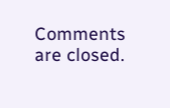Comments are closed.